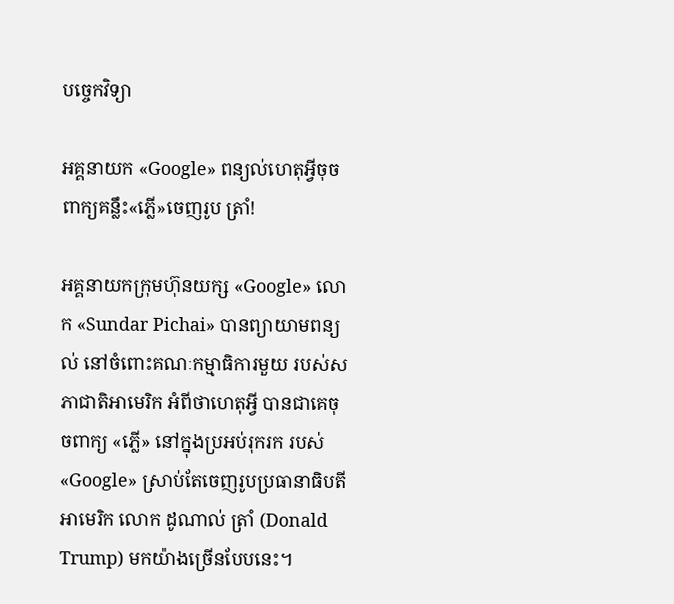បច្ចេកវិទ្យា

អគ្គនាយក «Google» ពន្យល់ហេតុអ្វីចុចពាក្យគន្លឹះ«ភ្លើ»ចេញរូប ត្រាំ!

អគ្គនាយកក្រុមហ៊ុនយក្ស «Google» លោក «Sundar Pichai» បានព្យាយាមពន្យល់ នៅចំពោះគណៈកម្មាធិការមួយ របស់សភាជាតិអាមេរិក អំពីថាហេតុអ្វី បានជាគេចុចពាក្យ «ភ្លើ» នៅក្នុងប្រអប់រុករក របស់ «Google» ស្រាប់តែចេញរូបប្រធានាធិបតីអាមេរិក លោក ដូណាល់ ត្រាំ (Donald Trump) មកយ៉ាងច្រើនបែបនេះ។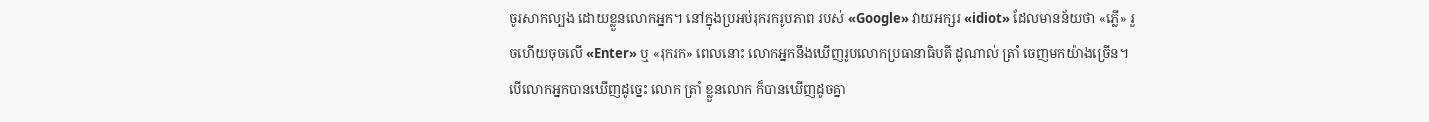ចូរសាកល្បង ដោយខ្លួនលោកអ្នក។ នៅក្នុងប្រអប់រុករករូបភាព របស់ «Google» វាយអក្សរ «idiot» ដែលមានន័យថា «ភ្លើ» រួចហើយចុចលើ «Enter» ឬ «រុករក» ពេលនោះ លោកអ្នកនឹងឃើញរូបលោកប្រធានាធិបតី ដូណាល់ ត្រាំ ចេញមកយ៉ាងច្រើន។ បើលោកអ្នកបានឃើញដូច្នេះ លោក ត្រាំ ខ្លួនលោក ក៏បានឃើញដូចគ្នា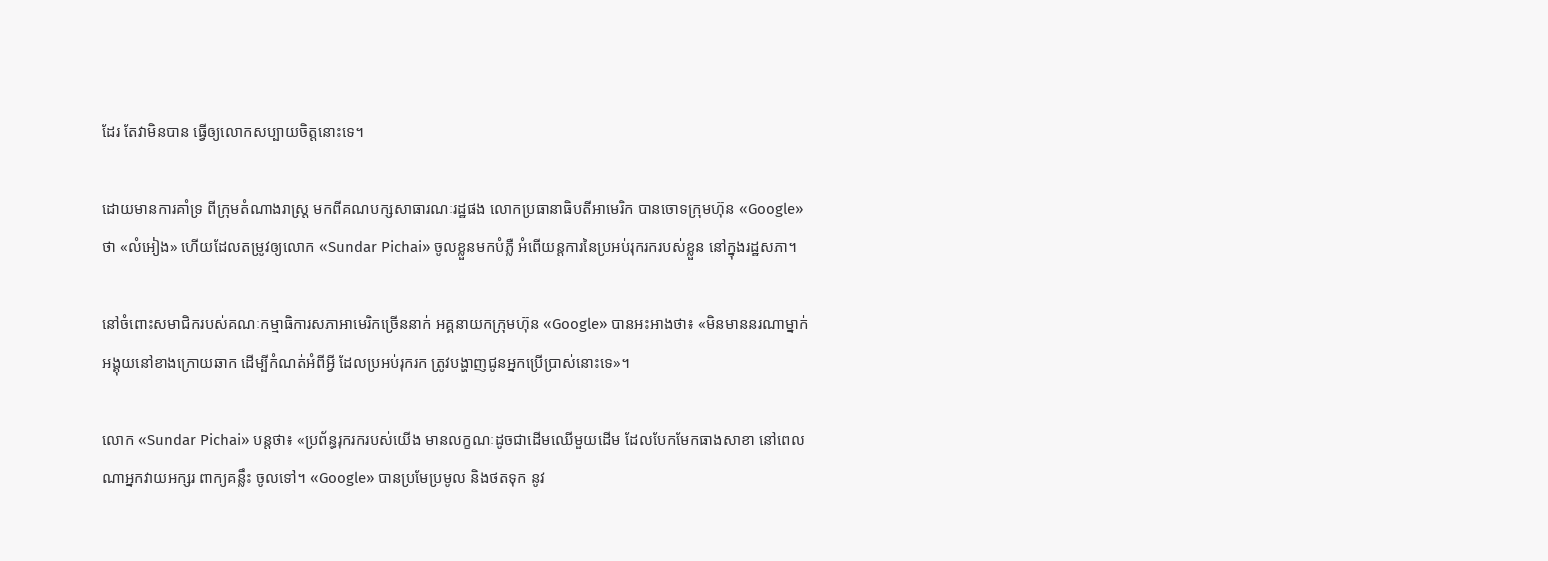ដែរ តែវាមិនបាន ធ្វើឲ្យលោកសប្បាយចិត្តនោះទេ។

ដោយមានការគាំទ្រ ពីក្រុមតំណាងរាស្ត្រ មកពីគណបក្សសាធារណៈរដ្ឋផង លោកប្រធានាធិបតីអាមេរិក បានចោទក្រុមហ៊ុន «Google» ថា «លំអៀង» ហើយដែលតម្រូវឲ្យលោក «Sundar Pichai» ចូលខ្លួនមកបំភ្លឺ អំពើយន្ដការនៃប្រអប់រុករករបស់ខ្លួន នៅក្នុងរដ្ឋសភា។

នៅចំពោះសមាជិករបស់គណៈកម្មាធិការសភាអាមេរិកច្រើននាក់ អគ្គនាយកក្រុមហ៊ុន «Google» បានអះអាងថា៖ «មិនមាននរណាម្នាក់ អង្គុយនៅខាងក្រោយឆាក ដើម្បីកំណត់អំពីអ្វី ដែលប្រអប់រុករក ត្រូវបង្ហាញជូនអ្នកប្រើប្រាស់នោះទេ»។

លោក «Sundar Pichai» បន្តថា៖ «ប្រព័ន្ធរុករករបស់យើង មានលក្ខណៈដូចជាដើមឈើមួយដើម ដែលបែកមែកធាងសាខា នៅពេលណាអ្នកវាយអក្សរ ពាក្យគន្លឹះ ចូលទៅ។ «Google» បានប្រមែប្រមូល និងថតទុក នូវ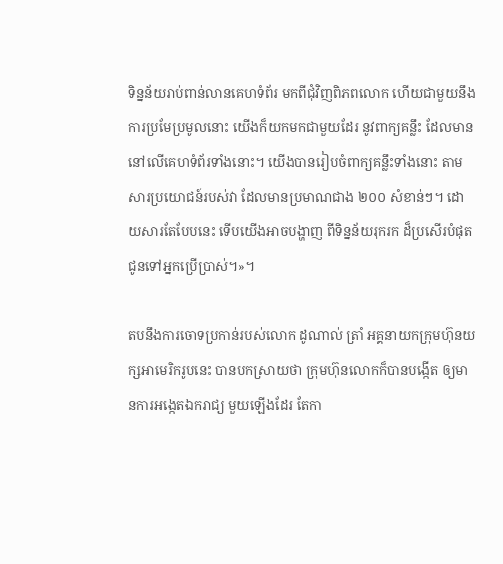ទិន្នន័យរាប់ពាន់លានគេហទំព័រ មកពីជុំវិញពិភពលោក ហើយជាមួយនឹងការប្រមែប្រមូលនោះ យើងក៏យកមកជាមួយដែរ នូវពាក្យគន្លឹះ ដែលមាននៅលើគេហទំព័រទាំងនោះ។ យើងបានរៀបចំពាក្យគន្លឹះទាំងនោះ តាមសារប្រយោជន៍របស់វា ដែលមានប្រមាណជាង ២០០ សំខាន់ៗ។ ដោយសារតែបែបនេះ ទើបយើងអាចបង្ហាញ ពីទិន្នន័យរុករក ដ៏ប្រសើរបំផុត ជូនទៅអ្នកប្រើប្រាស់។»។

តបនឹងការចោទប្រកាន់របស់លោក ដូណាល់ ត្រាំ អគ្គនាយកក្រុមហ៊ុនយក្សអាមេរិករូបនេះ បានបកស្រាយថា ក្រុមហ៊ុនលោកក៏បានបង្កើត ឲ្យមានការអង្កេតឯករាជ្យ មួយឡើងដែរ តែកា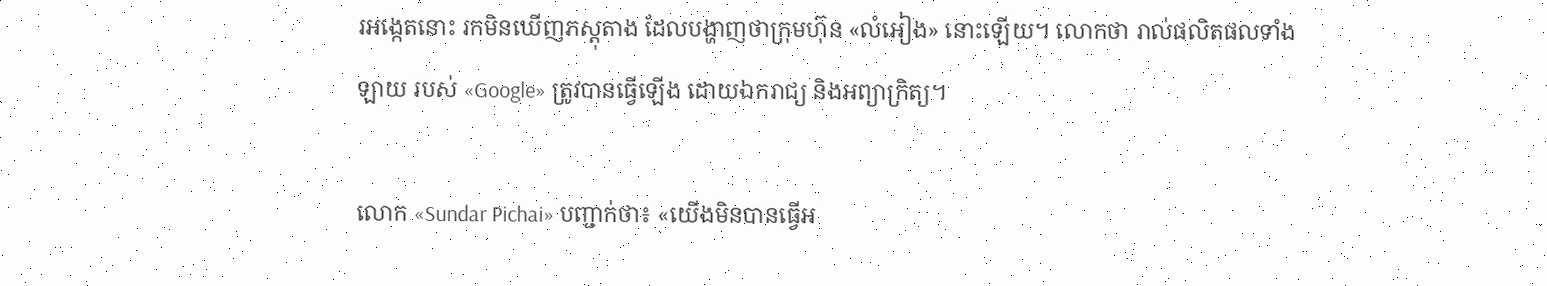រអង្កេតនោះ រកមិនឃើញភស្ដុតាង ដែលបង្ហាញថាក្រុមហ៊ុន «លំអៀង» នោះឡើយ។ លោកថា រាល់ផលិតផលទាំងឡាយ របស់ «Google» ត្រូវបានធ្វើឡើង ដោយឯករាជ្យ និងអព្យាក្រិត្យ។

លោក «Sundar Pichai» បញ្ជាក់ថា៖ «យើងមិនបានធ្វើអ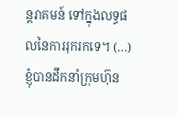ន្តរាគមន៍ ទៅក្នុងលទ្ធផលនៃការរុករកទេ។ (…) ខ្ញុំបានដឹកនាំក្រុមហ៊ុន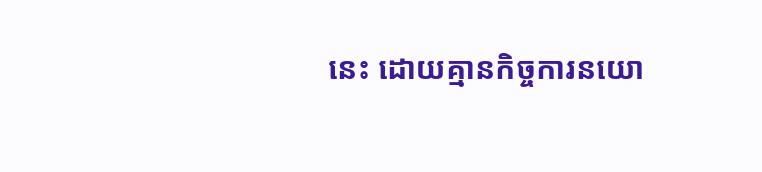នេះ ដោយគ្មានកិច្ចការនយោ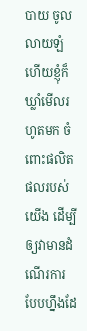បាយ ចូលលាយឡំ ហើយខ្ញុំក៏ឃ្លាំមើលរហូតមក ចំពោះផលិតផលរបស់យើង ដើម្បីឲ្យវាមានដំណើរការ បែបហ្នឹងដែ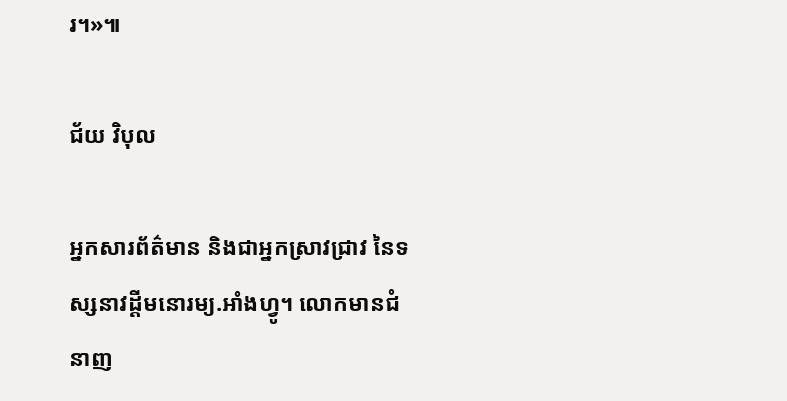រ។»៕

ជ័យ វិបុល

អ្នកសារព័ត៌មាន និងជាអ្នកស្រាវជ្រាវ នៃទស្សនាវដ្ដីមនោរម្យ.អាំងហ្វូ។ លោកមានជំនាញ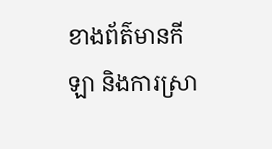ខាងព័ត៌មានកីឡា និងការស្រា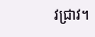វជ្រាវ។